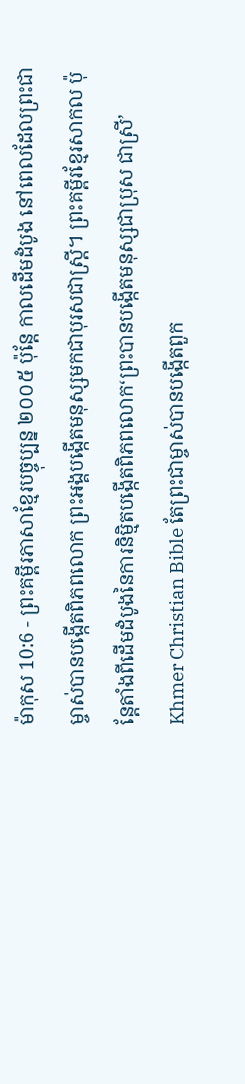ម៉ាកុស 10:6 - ព្រះគម្ពីរភាសាខ្មែរបច្ចុប្បន្ន ២០០៥ ប៉ុន្តែ កាលដើមដំបូង នៅពេលដែលព្រះជាម្ចាស់បានបង្កើតពិភពលោក ព្រះអង្គបង្កើតមនុស្សមកជាបុរសជាស្ត្រី។ ព្រះគម្ពីរខ្មែរសាកល ប៉ុន្តែតាំងពីដើមដំបូងនៃការនិម្មិតបង្កើតពិភពលោក‘ព្រះបានបង្កើតមនុស្សជាប្រុស ជាស្រី’ Khmer Christian Bible តែព្រះជាម្ចាស់បានបង្កើតពួក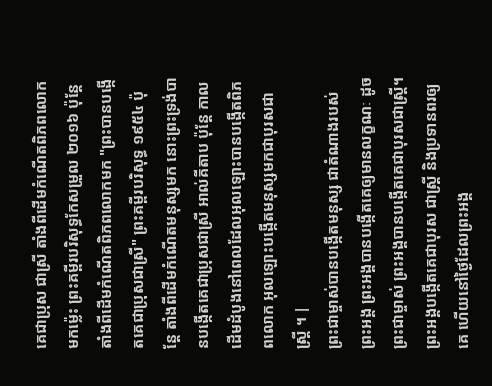គេជាប្រុស ជាស្រី តាំងពីដើមកំណើតពិភពលោកមកម៉្លេះ ព្រះគម្ពីរបរិសុទ្ធកែសម្រួល ២០១៦ ប៉ុន្តែ តាំងពីដើមកំណើតពិភពលោកមក "ព្រះបានបង្កើតគេជាប្រុសជាស្រី" ព្រះគម្ពីរបរិសុទ្ធ ១៩៥៤ ប៉ុន្តែ តាំងពីដើមកំណើតមនុស្សមក នោះព្រះទ្រង់បានបង្កើតគេជាប្រុសជាស្រី អាល់គីតាប ប៉ុន្ដែ កាលដើមដំបូងនៅពេលដែលអុលឡោះបានបង្កើតពិភពលោក អុលឡោះបង្កើតមនុស្សមកជាបុរសជាស្ដ្រី ។ |
ព្រះជាម្ចាស់បានបង្កើតមនុស្ស ជាតំណាងរបស់ព្រះអង្គ ព្រះអង្គបានបង្កើតគេឲ្យមានលក្ខណៈ ដូចព្រះជាម្ចាស់ ព្រះអង្គបានបង្កើតគេជាបុរសជាស្ត្រី។
ព្រះអង្គបង្កើតគេជាបុរស ជាស្ត្រី និងប្រទានពរឲ្យគេ ហើយនៅថ្ងៃដែលព្រះអង្គ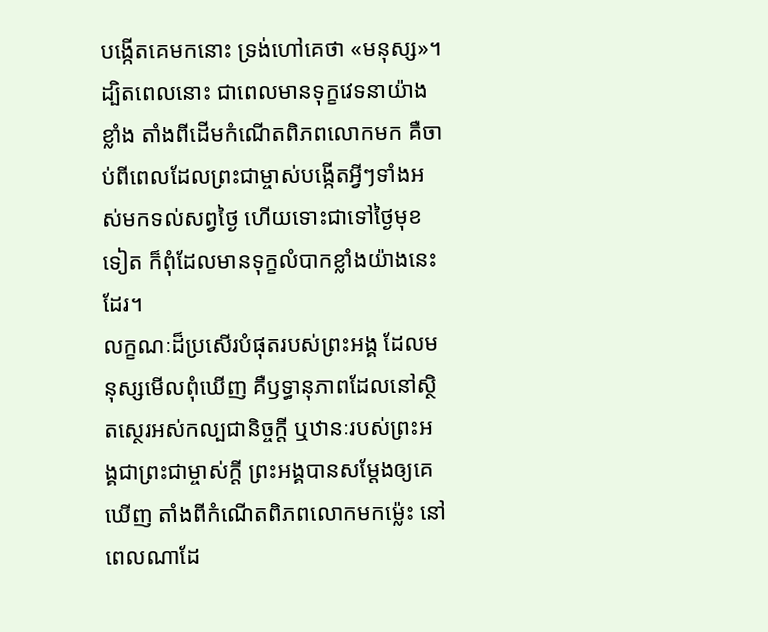បង្កើតគេមកនោះ ទ្រង់ហៅគេថា «មនុស្ស»។
ដ្បិតពេលនោះ ជាពេលមានទុក្ខវេទនាយ៉ាងខ្លាំង តាំងពីដើមកំណើតពិភពលោកមក គឺចាប់ពីពេលដែលព្រះជាម្ចាស់បង្កើតអ្វីៗទាំងអស់មកទល់សព្វថ្ងៃ ហើយទោះជាទៅថ្ងៃមុខទៀត ក៏ពុំដែលមានទុក្ខលំបាកខ្លាំងយ៉ាងនេះដែរ។
លក្ខណៈដ៏ប្រសើរបំផុតរបស់ព្រះអង្គ ដែលមនុស្សមើលពុំឃើញ គឺឫទ្ធានុភាពដែលនៅស្ថិតស្ថេរអស់កល្បជានិច្ចក្តី ឬឋានៈរបស់ព្រះអង្គជាព្រះជាម្ចាស់ក្តី ព្រះអង្គបានសម្តែងឲ្យគេឃើញ តាំងពីកំណើតពិភពលោកមកម៉្លេះ នៅពេលណាដែ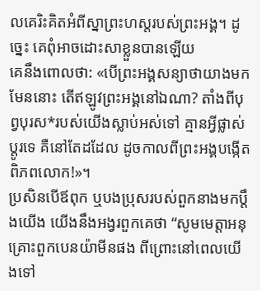លគេរិះគិតអំពីស្នាព្រះហស្ដរបស់ព្រះអង្គ។ ដូច្នេះ គេពុំអាចដោះសាខ្លួនបានឡើយ
គេនឹងពោលថា: «បើព្រះអង្គសន្យាថាយាងមកមែននោះ តើឥឡូវព្រះអង្គនៅឯណា? តាំងពីបុព្វបុរស*របស់យើងស្លាប់អស់ទៅ គ្មានអ្វីផ្លាស់ប្ដូរទេ គឺនៅតែដដែល ដូចកាលពីព្រះអង្គបង្កើតពិភពលោក!»។
ប្រសិនបើឪពុក ឬបងប្រុសរបស់ពួកនាងមកប្ដឹងយើង យើងនឹងអង្វរពួកគេថា “សូមមេត្តាអនុគ្រោះពួកបេនយ៉ាមីនផង ពីព្រោះនៅពេលយើងទៅ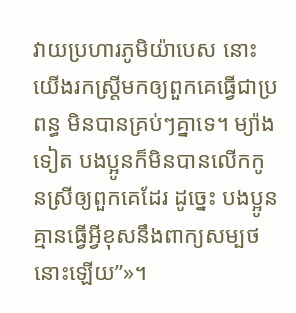វាយប្រហារភូមិយ៉ាបេស នោះយើងរកស្ត្រីមកឲ្យពួកគេធ្វើជាប្រពន្ធ មិនបានគ្រប់ៗគ្នាទេ។ ម្យ៉ាងទៀត បងប្អូនក៏មិនបានលើកកូនស្រីឲ្យពួកគេដែរ ដូច្នេះ បងប្អូនគ្មានធ្វើអ្វីខុសនឹងពាក្យសម្បថនោះឡើយ”»។